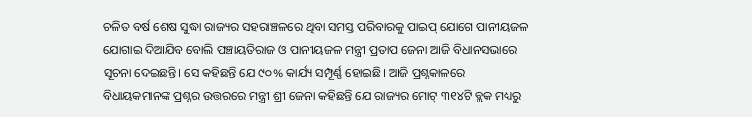ଚଳିତ ବର୍ଷ ଶେଷ ସୁଦ୍ଧା ରାଜ୍ୟର ସହରାଞ୍ଚଳରେ ଥିବା ସମସ୍ତ ପରିବାରକୁ ପାଇପ୍ ଯୋଗେ ପାନୀୟଜଳ ଯୋଗାଇ ଦିଆଯିବ ବୋଲି ପଞ୍ଚାୟତିରାଜ ଓ ପାନୀୟଜଳ ମନ୍ତ୍ରୀ ପ୍ରତାପ ଜେନା ଆଜି ବିଧାନସଭାରେ ସୂଚନା ଦେଇଛନ୍ତି। ସେ କହିଛନ୍ତି ଯେ ୯୦% କାର୍ଯ୍ୟ ସମ୍ପୂର୍ଣ୍ଣ ହୋଇଛି। ଆଜି ପ୍ରଶ୍ନକାଳରେ ବିଧାୟକମାନଙ୍କ ପ୍ରଶ୍ନର ଉତ୍ତରରେ ମନ୍ତ୍ରୀ ଶ୍ରୀ ଜେନା କହିଛନ୍ତି ଯେ ରାଜ୍ୟର ମୋଟ୍ ୩୧୪ଟି ବ୍ଲକ ମଧ୍ୟରୁ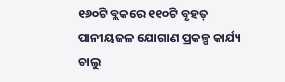୧୬୦ଟି ବ୍ଲକରେ ୧୧୦ଟି ବୃହତ୍ ପାନୀୟଜଳ ଯୋଗାଣ ପ୍ରକଳ୍ପ କାର୍ଯ୍ୟ ଚାଲୁ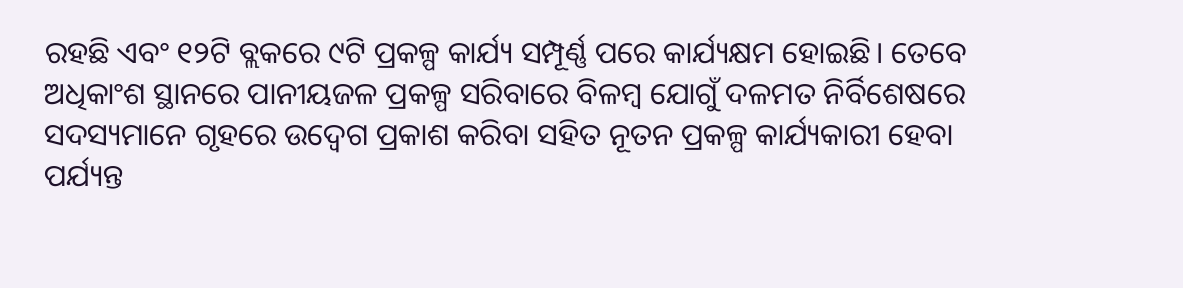ରହଛି ଏବଂ ୧୨ଟି ବ୍ଲକରେ ୯ଟି ପ୍ରକଳ୍ପ କାର୍ଯ୍ୟ ସମ୍ପୂର୍ଣ୍ଣ ପରେ କାର୍ଯ୍ୟକ୍ଷମ ହୋଇଛି। ତେବେ ଅଧିକାଂଶ ସ୍ଥାନରେ ପାନୀୟଜଳ ପ୍ରକଳ୍ପ ସରିବାରେ ବିଳମ୍ବ ଯୋଗୁଁ ଦଳମତ ନିର୍ବିଶେଷରେ ସଦସ୍ୟମାନେ ଗୃହରେ ଉଦ୍ବେଗ ପ୍ରକାଶ କରିବା ସହିତ ନୂତନ ପ୍ରକଳ୍ପ କାର୍ଯ୍ୟକାରୀ ହେବା ପର୍ଯ୍ୟନ୍ତ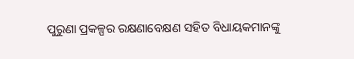ପୁରୁଣା ପ୍ରକଳ୍ପର ରକ୍ଷଣାବେକ୍ଷଣ ସହିତ ବିଧାୟକମାନଙ୍କୁ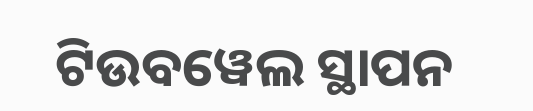ଟିଉବୱେଲ ସ୍ଥାପନ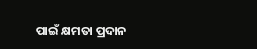ପାଇଁ କ୍ଷମତା ପ୍ରଦାନ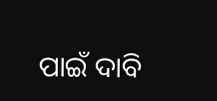ପାଇଁ ଦାବି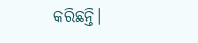କରିଛନ୍ତି।